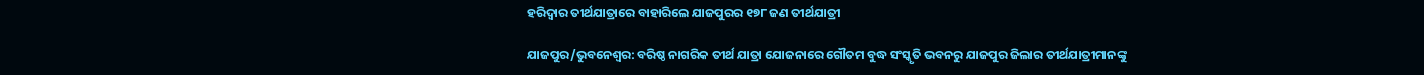ହରିଦ୍ୱାର ତୀର୍ଥଯାତ୍ରାରେ ବାହାରିଲେ ଯାଜପୁରର ୧୭୮ ଜଣ ତୀର୍ଥଯାତ୍ରୀ

ଯାଜପୁର/ଭୁବନେଶ୍ବର: ବରିଷ୍ଠ ନାଗରିକ ତୀର୍ଥ ଯାତ୍ରା ଯୋଜନାରେ ଗୌତମ ବୁଦ୍ଧ ସଂସ୍କୃତି ଭବନରୁ ଯାଜପୁର ଜିଲାର ତୀର୍ଥଯାତ୍ରୀମାନଙ୍କୁ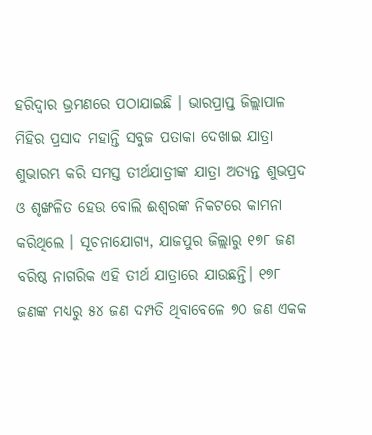ହରିଦ୍ବାର ଭ୍ରମଣରେ ପଠାଯାଇଛି । ଭାରପ୍ରାପ୍ତ ଜିଲ୍ଲାପାଳ ମିହିର ପ୍ରସାଦ ମହାନ୍ତି ସବୁଜ ପତାକା ଦେଖାଇ ଯାତ୍ରା ଶୁଭାରମ୍ଭ କରି ସମସ୍ତ ତୀର୍ଥଯାତ୍ରୀଙ୍କ ଯାତ୍ରା ଅତ୍ୟନ୍ତ ଶୁଭପ୍ରଦ ଓ ଶୃଙ୍ଖଳିତ ହେଉ ବୋଲି ଈଶ୍ୱରଙ୍କ ନିକଟରେ କାମନା କରିଥିଲେ । ସୂଚନାଯୋଗ୍ୟ, ଯାଜପୁର ଜିଲ୍ଲାରୁ ୧୭୮ ଜଣ ବରିଷ୍ଠ ନାଗରିକ ଏହି ତୀର୍ଥ ଯାତ୍ରାରେ ଯାଉଛନ୍ତି। ୧୭୮ ଜଣଙ୍କ ମଧ୍ୟରୁ ୫୪ ଜଣ ଦମ୍ପତି ଥିବାବେଳେ ୭୦ ଜଣ ଏକକ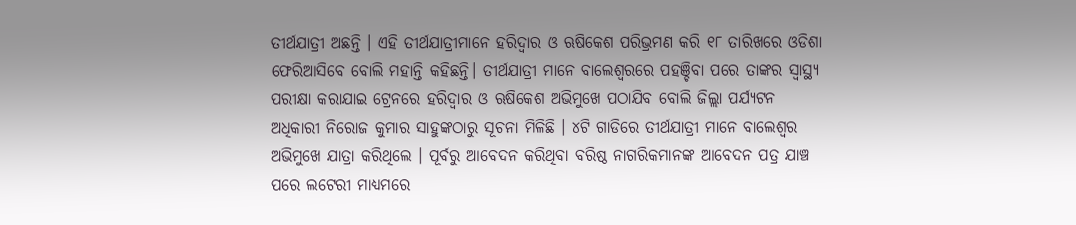ତୀର୍ଥଯାତ୍ରୀ ଅଛନ୍ତି । ଏହି ତୀର୍ଥଯାତ୍ରୀମାନେ ହରିଦ୍ୱାର ଓ ଋଷିକେଶ ପରିଭ୍ରମଣ କରି ୧୮ ତାରିଖରେ ଓଡିଶା ଫେରିଆସିବେ ବୋଲି ମହାନ୍ତି କହିଛନ୍ତି। ତୀର୍ଥଯାତ୍ରୀ ମାନେ ବାଲେଶ୍ୱରରେ ପହଞ୍ଚିବା ପରେ ତାଙ୍କର ସ୍ୱାସ୍ଥ୍ୟ ପରୀକ୍ଷା କରାଯାଇ ଟ୍ରେନରେ ହରିଦ୍ୱାର ଓ ଋଷିକେଶ ଅଭିମୁଖେ ପଠାଯିବ ବୋଲି ଜିଲ୍ଲା ପର୍ଯ୍ୟଟନ ଅଧିକାରୀ ନିରୋଜ କୁମାର ସାହୁଙ୍କଠାରୁ ସୂଚନା ମିଳିଛି । ୪ଟି ଗାଡିରେ ତୀର୍ଥଯାତ୍ରୀ ମାନେ ବାଲେଶ୍ୱର ଅଭିମୁଖେ ଯାତ୍ରା କରିଥିଲେ । ପୂର୍ବରୁ ଆବେଦନ କରିଥିବା ବରିଷ୍ଠ ନାଗରିକମାନଙ୍କ ଆବେଦନ ପତ୍ର ଯାଞ୍ଚ ପରେ ଲଟେରୀ ମାଧ୍ୟମରେ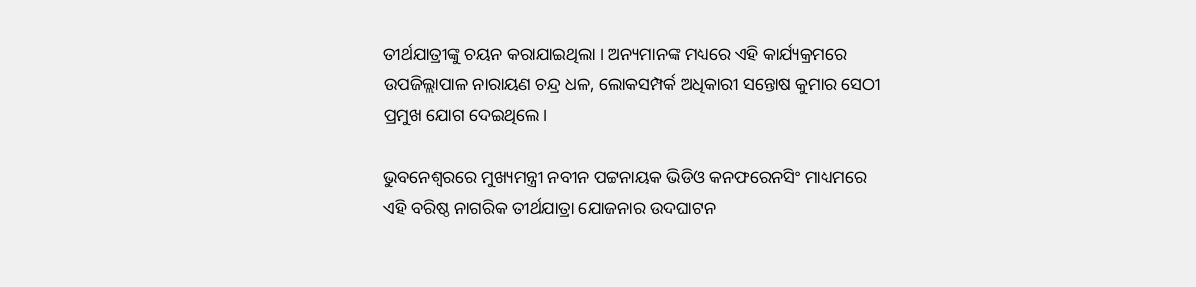ତୀର୍ଥଯାତ୍ରୀଙ୍କୁ ଚୟନ କରାଯାଇଥିଲା । ଅନ୍ୟମାନଙ୍କ ମଧ୍ୟରେ ଏହି କାର୍ଯ୍ୟକ୍ରମରେ ଉପଜିଲ୍ଲାପାଳ ନାରାୟଣ ଚନ୍ଦ୍ର ଧଳ, ଲୋକସମ୍ପର୍କ ଅଧିକାରୀ ସନ୍ତୋଷ କୁମାର ସେଠୀ ପ୍ରମୁଖ ଯୋଗ ଦେଇଥିଲେ।

ଭୁବନେଶ୍ବରରେ ମୁଖ୍ୟମନ୍ତ୍ରୀ ନବୀନ ପଟ୍ଟନାୟକ ଭିଡିଓ କନଫରେନସିଂ ମାଧ୍ୟମରେ ଏହି ବରିଷ୍ଠ ନାଗରିକ ତୀର୍ଥଯାତ୍ରା ଯୋଜନାର ଉଦଘାଟନ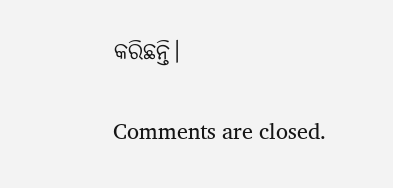କରିଛନ୍ତି।

Comments are closed.